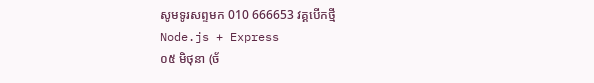សូមទូរសព្ទមក 010 666653 វគ្គបើកថ្មី
Node.js + Express
០៥ មិថុនា (ច័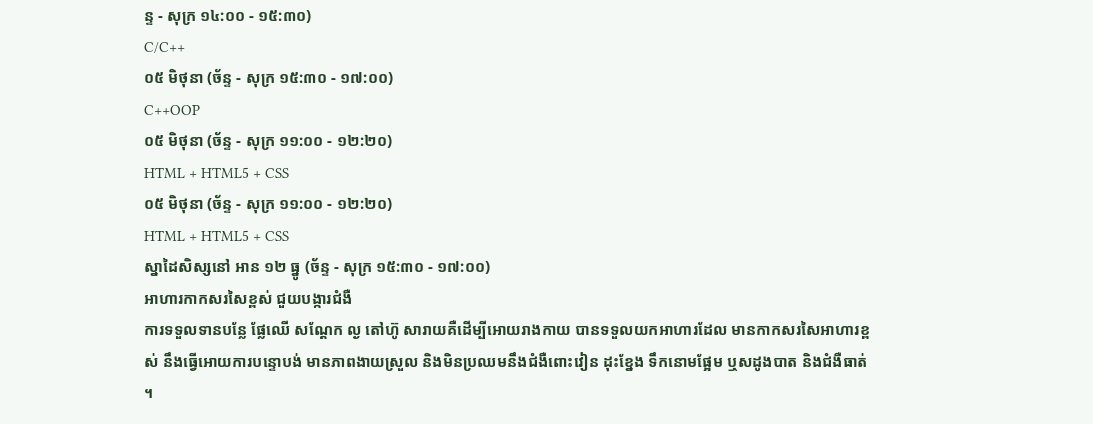ន្ទ - សុក្រ ១៤:០០ - ១៥:៣០)
C/C++
០៥ មិថុនា (ច័ន្ទ - សុក្រ ១៥:៣០ - ១៧:០០)
C++OOP
០៥ មិថុនា (ច័ន្ទ - សុក្រ ១១:០០ - ១២:២០)
HTML + HTML5 + CSS
០៥ មិថុនា (ច័ន្ទ - សុក្រ ១១:០០ - ១២:២០)
HTML + HTML5 + CSS
ស្នាដៃសិស្សនៅ អាន ១២ ធ្នូ (ច័ន្ទ - សុក្រ ១៥:៣០ - ១៧:០០)
អាហារកាកសរសៃខ្ពស់ ជួយបង្ការជំងឺ
ការទទួលទានបន្លែ ផ្លែឈើ សណ្តែក ល្ង តៅហ៊ូ សារាយគឺដើម្បីអោយរាងកាយ បានទទួលយកអាហារដែល មានកាកសរសៃអាហារខ្ពស់ នឹងធ្វើអោយការបន្ទោបង់ មានភាពងាយស្រួល និងមិនប្រឈមនឹងជំងឺពោះវៀន ដុះខ្នែង ទឹកនោមផ្អែម ឬសដូងបាត និងជំងឺធាត់ ។